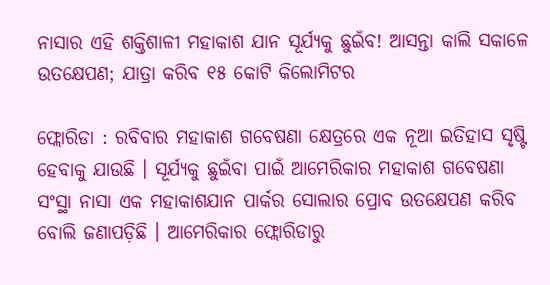ନାସାର ଏହି ଶକ୍ତିଶାଳୀ ମହାକାଶ ଯାନ ସୂର୍ଯ୍ୟକୁ ଛୁଇଁବ! ଆସନ୍ତା କାଲି ସକାଳେ ଉତକ୍ଷେପଣ; ଯାତ୍ରା କରିବ ୧୫ କୋଟି କିଲୋମିଟର

ଫ୍ଲୋରିଡା : ରବିବାର ମହାକାଶ ଗବେଷଣା କ୍ଷେତ୍ରରେ ଏକ ନୂଆ ଇତିହାସ ସୃଷ୍ଟି ହେବାକୁ ଯାଉଛି । ସୂର୍ଯ୍ୟକୁ ଛୁଇଁବା ପାଇଁ ଆମେରିକାର ମହାକାଶ ଗବେଷଣା ସଂସ୍ଥା ନାସା ଏକ ମହାକାଶଯାନ ପାର୍କର ସୋଲାର ପ୍ରୋବ ଉତକ୍ଷେପଣ କରିବ ବୋଲି ଜଣାପଡ଼ିଛି । ଆମେରିକାର ଫ୍ଲୋରିଡାରୁ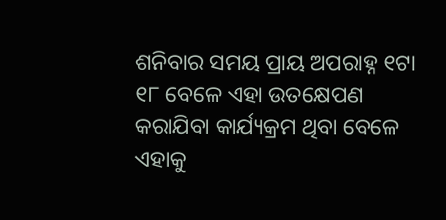ଶନିବାର ସମୟ ପ୍ରାୟ ଅପରାହ୍ନ ୧ଟା ୧୮ ବେଳେ ଏହା ଉତକ୍ଷେପଣ କରାଯିବା କାର୍ଯ୍ୟକ୍ରମ ଥିବା ବେଳେ ଏହାକୁ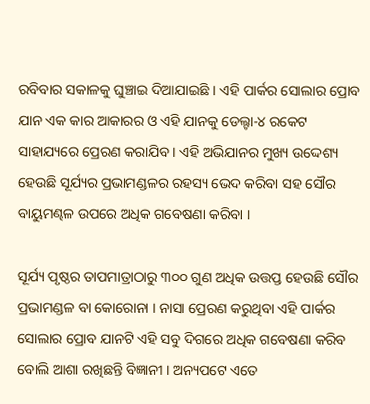ରବିବାର ସକାଳକୁ ଘୁଞ୍ଚାଇ ଦିଆଯାଇଛି । ଏହି ପାର୍କର ସୋଲାର ପ୍ରୋବ ଯାନ ଏକ କାର ଆକାରର ଓ ଏହି ଯାନକୁ ଡେଲ୍ଟା-୪ ରକେଟ ସାହାଯ୍ୟରେ ପ୍ରେରଣ କରାଯିବ । ଏହି ଅଭିଯାନର ମୁଖ୍ୟ ଉଦ୍ଦେଶ୍ୟ ହେଉଛି ସୂର୍ଯ୍ୟର ପ୍ରଭାମଣ୍ଡଳର ରହସ୍ୟ ଭେଦ କରିବା ସହ ସୌର ବାୟୁମଣ୍ଢଳ ଉପରେ ଅଧିକ ଗବେଷଣା କରିବା ।

ସୂର୍ଯ୍ୟ ପୃଷ୍ଠର ତାପମାତ୍ରାଠାରୁ ୩୦୦ ଗୁଣ ଅଧିକ ଉତ୍ତପ୍ତ ହେଉଛି ସୌର ପ୍ରଭାମଣ୍ଡଳ ବା କୋରୋନା । ନାସା ପ୍ରେରଣ କରୁଥିବା ଏହି ପାର୍କର ସୋଲାର ପ୍ରୋବ ଯାନଟି ଏହି ସବୁ ଦିଗରେ ଅଧିକ ଗବେଷଣା କରିବ ବୋଲି ଆଶା ରଖିଛନ୍ତି ବିଜ୍ଞାନୀ । ଅନ୍ୟପଟେ ଏତେ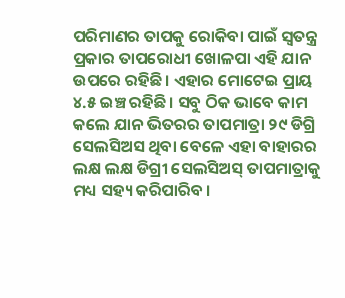ପରିମାଣର ତାପକୁ ରୋକିବା ପାଇଁ ସ୍ୱତନ୍ତ୍ର ପ୍ରକାର ତାପରୋଧୀ ଖୋଳପା ଏହି ଯାନ ଉପରେ ରହିଛି । ଏହାର ମୋଟେଇ ପ୍ରାୟ ୪.୫ ଇଞ୍ଚ ରହିଛି। ସବୁ ଠିକ ଭାବେ କାମ କଲେ ଯାନ ଭିତରର ତାପମାତ୍ରା ୨୯ ଡିଗ୍ରି ସେଲସିଅସ ଥିବା ବେଳେ ଏହା ବାହାରର ଲକ୍ଷ ଲକ୍ଷ ଡିଗ୍ରୀ ସେଲସିଅସ୍ ତାପମାତ୍ରାକୁ ମଧ୍ୟ ସହ୍ୟ କରିପାରିବ ।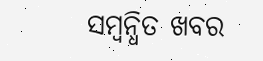ସମ୍ବନ୍ଧିତ ଖବର